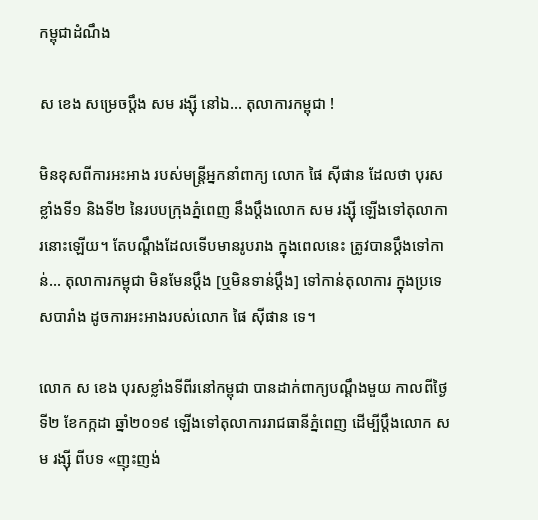កម្ពុជាដំណឹង

ស ខេង សម្រេចប្ដឹង សម រង្ស៊ី នៅឯ… តុលាការកម្ពុជា !

មិនខុសពីការអះអាង របស់មន្ត្រីអ្នកនាំពាក្យ លោក ផៃ ស៊ីផាន ដែលថា បុរសខ្លាំងទី១ និងទី២ នៃរបបក្រុងភ្នំពេញ នឹងប្ដឹងលោក សម រង្ស៊ី ឡើងទៅតុលាការនោះឡើយ។ តែបណ្ដឹងដែលទើបមានរូបរាង ក្នុងពេលនេះ ត្រូវបានប្ដឹងទៅកាន់… តុលាការកម្ពុជា មិនមែនប្ដឹង [ឬមិនទាន់ប្ដឹង] ទៅកាន់តុលាការ ក្នុងប្រទេសបារាំង ដូចការអះអាងរបស់លោក ផៃ ស៊ីផាន ទេ។

លោក ស ខេង បុរសខ្លាំងទីពីរនៅកម្ពុជា បានដាក់ពាក្យបណ្ដឹងមួយ កាលពីថ្ងៃទី២ ខែកក្កដា ឆ្នាំ២០១៩ ឡើងទៅតុលាការរាជធានីភ្នំពេញ ដើម្បីប្ដឹងលោក សម រង្ស៊ី ពីបទ «ញុះញង់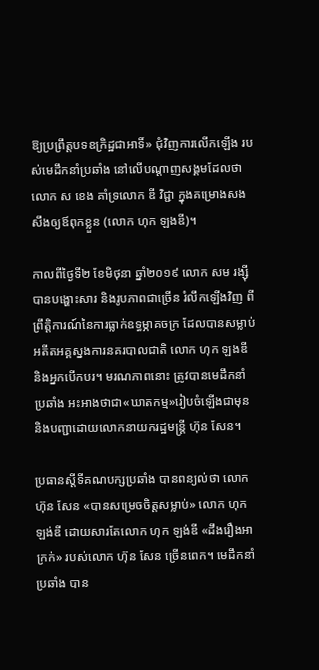ឱ្យប្រព្រឹត្តបទឧក្រិដ្ឋជាអាទិ៍» ជុំវិញការលើកឡើង របស់មេដឹកនាំប្រឆាំង នៅលើបណ្ដាញសង្គមដែលថា លោក ស ខេង គាំទ្រលោក ឌី វិជ្ជា ក្នុងគម្រោងសងសឹងឲ្យឪពុកខ្លួន (លោក ហុក ឡងឌី)។

កាលពីថ្ងៃទី២ ខែមិថុនា ឆ្នាំ២០១៩ លោក សម រង្ស៊ី បានបង្ហោះសារ និងរូបភាពជាច្រើន រំលឹកឡើងវិញ ពីព្រឹត្តិការណ៍នៃការធ្លាក់ឧទ្ធម្ភាគចក្រ ដែលបានសម្លាប់អតីតអគ្គស្នងការនគរបាលជាតិ លោក ហុក ឡងឌី និងអ្នកបើកបរ។ មរណភាពនោះ ត្រូវបានមេដឹកនាំប្រឆាំង អះអាងថាជា«ឃាតកម្ម»រៀបចំឡើងជាមុន និងបញ្ជាដោយលោកនាយករដ្ឋមន្ត្រី ហ៊ុន សែន។

ប្រធានស្ដីទីគណបក្សប្រឆាំង បានពន្យល់ថា លោក ហ៊ុន សែន «បានសម្រេចចិត្តសម្លាប់» លោក ហុក ឡង់ឌី ដោយសារតែលោក ហុក ឡង់ឌី «ដឹងរឿងអាក្រក់» របស់លោក ហ៊ុន សែន ច្រើនពេក។ មេដឹកនាំប្រឆាំង បាន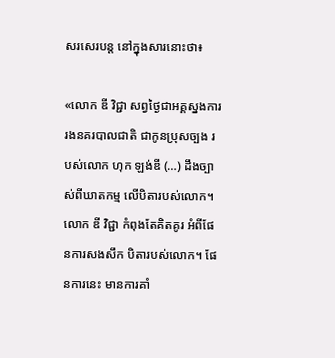សរសេរបន្ត នៅក្នុងសារនោះថា៖

«លោក ឌី វិជ្ជា សព្វថ្ងៃជាអគ្គស្នងការរងនគរបាលជាតិ ជាកូនប្រុសច្បង របស់លោក ហុក ឡង់ឌី (…) ដឹងច្បាស់ពីឃាតកម្ម លើបិតារបស់លោក។ លោក ឌី វិជ្ជា កំពុងតែគិតគូរ អំពីផែនការសងសឹក បិតារបស់លោក។ ផែនការនេះ មានការគាំ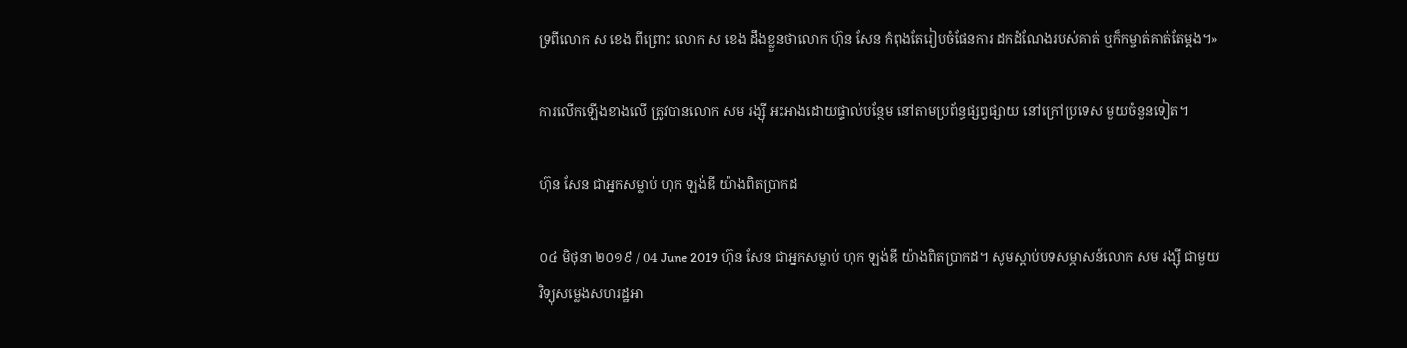ទ្រពីលោក ស ខេង ពីព្រោះ លោក ស ខេង ដឹងខ្លួនថាលោក ហ៊ុន សែន កំពុងតែរៀបចំផែនការ ដកដំណែងរបស់គាត់ ឬក៏កម្ចាត់គាត់តែម្តង។»

ការលើកឡើងខាងលើ ត្រូវបានលោក សម រង្ស៊ី អះអាងដោយផ្ទាល់បន្ថែម នៅតាមប្រព័ន្ធផ្សព្វផ្សាយ នៅក្រៅប្រទេស មួយចំនួនទៀត។

ហ៊ុន សែន ជាអ្នកសម្លាប់ ហុក ឡង់ឌី យ៉ាងពិតប្រាកដ

០៤ មិថុនា ២០១៩ / 04 June 2019 ហ៊ុន សែន ជាអ្នកសម្លាប់ ហុក ឡង់ឌី យ៉ាងពិតប្រាកដ។ សូមស្តាប់បទសម្ភាសន៍លោក សម រង្ស៊ី ជាមួយវិទ្យុសម្លេងសហរដ្ឋអា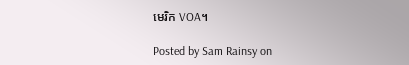មេរិក VOA។

Posted by Sam Rainsy on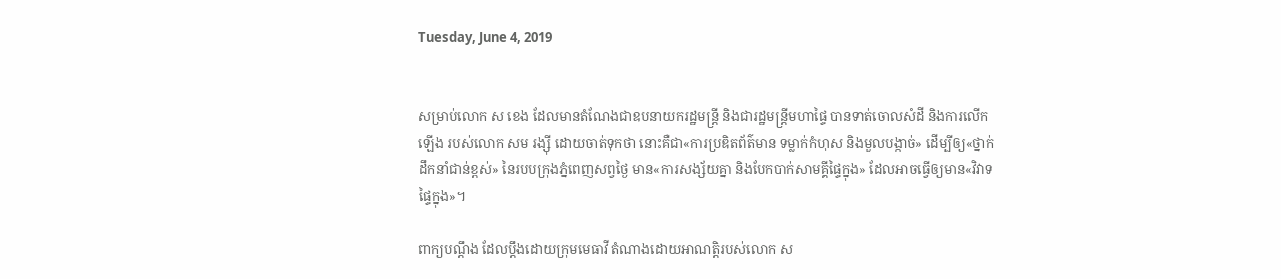Tuesday, June 4, 2019


សម្រាប់លោក ស ខេង ដែលមានតំណែងជាឧបនាយករដ្ឋមន្ត្រី និងជារដ្ឋមន្ត្រីមហាផ្ទៃ បានទាត់ចោលសំដី និងការលើកឡើង របស់លោក សម រង្ស៊ី ដោយចាត់ទុកថា នោះគឺជា«ការប្រឌិតព័ត៌មាន ទម្លាក់កំហុស និងមួលបង្កាច់» ដើម្បីឲ្យ«ថ្នាក់ដឹកនាំជាន់ខ្ពស់» នៃរបបក្រុងភ្នំពេញសព្វថ្ងៃ មាន«ការសង្ស័យគ្នា និងបែកបាក់សាមគ្គីផ្ទៃក្នុង» ដែលអាចធ្វើឲ្យមាន«វិវាទផ្ទៃក្នុង»។

ពាក្យបណ្តឹង ដែលប្ដឹងដោយក្រុមមេធាវី តំណាងដោយអាណត្តិរបស់លោក ស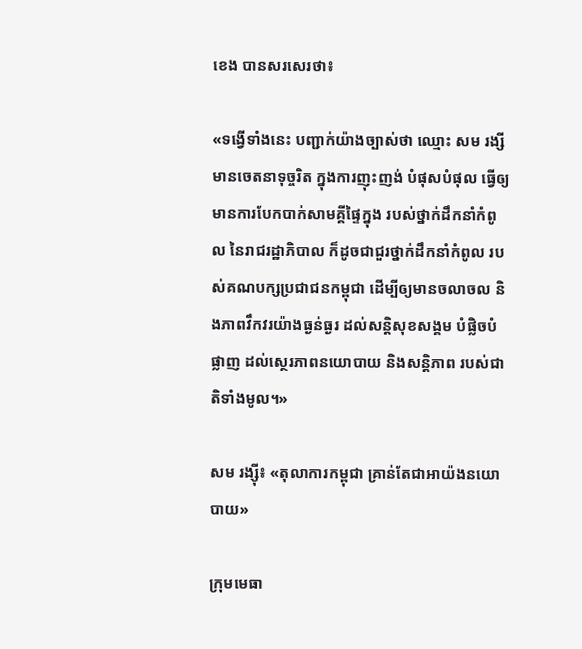ខេង បានសរសេរថា៖

«ទង្វើទាំងនេះ បញ្ជាក់យ៉ាងច្បាស់ថា ឈ្មោះ សម រង្សី មានចេតនាទុច្ចរិត ក្នុងការញុះញង់ បំផុសបំផុល ធ្វើឲ្យមានការបែកបាក់សាមគ្គីផ្ទៃក្នុង របស់ថ្នាក់ដឹកនាំកំពូល នៃរាជរដ្ឋាភិបាល ក៏ដូចជាជួរថ្នាក់ដឹកនាំកំពូល របស់គណបក្សប្រជាជនកម្ពុជា ដើម្បីឲ្យមានចលាចល និងភាពវឹកវរយ៉ាងធ្ងន់ធ្ងរ ដល់សន្តិសុខសង្គម បំផ្លិចបំផ្លាញ ដល់ស្ថេរភាពនយោបាយ និងសន្តិភាព របស់ជាតិទាំងមូល។»

សម រង្ស៊ី៖ «តុលាការកម្ពុជា គ្រាន់តែជាអាយ៉ងនយោបាយ»

ក្រុមមេធា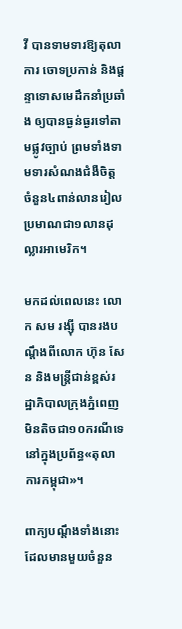វី បានទាមទារឱ្យតុលាការ ចោទប្រកាន់ និងផ្ដន្ទាទោសមេដឹកនាំប្រឆាំង ឲ្យបានធ្ងន់ធ្ងរទៅតាមផ្លូវច្បាប់ ព្រមទាំងទាមទារសំណងជំងឺចិត្ត ចំនួន៤ពាន់លានរៀល ប្រមាណជា១លានដុល្លារអាមេរិក។

មកដល់ពេលនេះ លោក សម រង្ស៊ី បានរងបណ្ដឹងពីលោក ហ៊ុន សែន និងមន្ត្រីជាន់ខ្ពស់រដ្ឋាភិបាលក្រុងភ្នំពេញ មិនតិចជា១០ករណីទេ នៅក្នុងប្រព័ន្ធ«តុលាការកម្ពុជា»។

ពាក្យបណ្ដឹងទាំងនោះ ដែលមានមួយចំនួន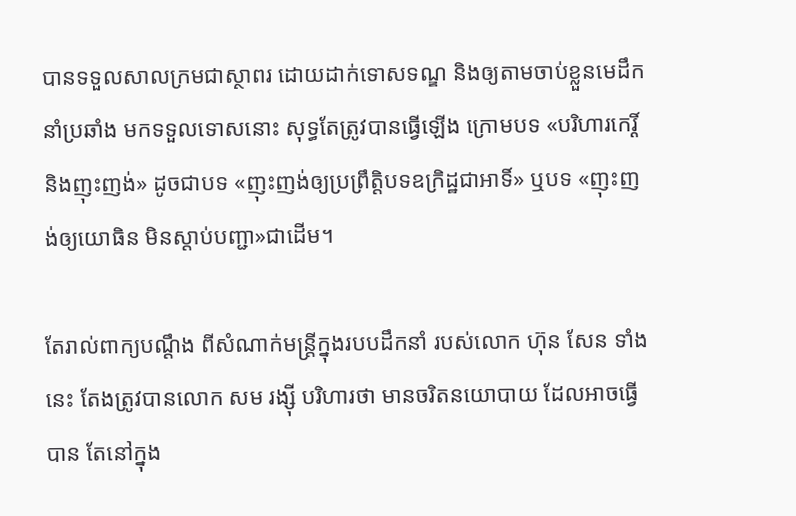បានទទួលសាលក្រមជាស្ថាពរ ដោយដាក់ទោសទណ្ឌ និងឲ្យតាមចាប់ខ្លួនមេដឹកនាំប្រឆាំង មកទទួលទោសនោះ សុទ្ធតែត្រូវបានធ្វើឡើង ក្រោមបទ «បរិហារកេរ្តិ៍ និងញុះញង់» ដូចជាបទ «ញុះញង់ឲ្យប្រព្រឹត្តិបទឧក្រិដ្ឋជាអាទិ៍» ឬបទ «ញុះញង់ឲ្យយោធិន មិនស្ដាប់បញ្ជា»ជាដើម។

តែរាល់ពាក្យបណ្ដឹង ពីសំណាក់មន្ត្រីក្នុងរបបដឹកនាំ របស់លោក ហ៊ុន សែន ទាំងនេះ តែងត្រូវបានលោក សម រង្ស៊ី បរិហារថា មានចរិតនយោបាយ ដែលអាចធ្វើបាន តែនៅក្នុង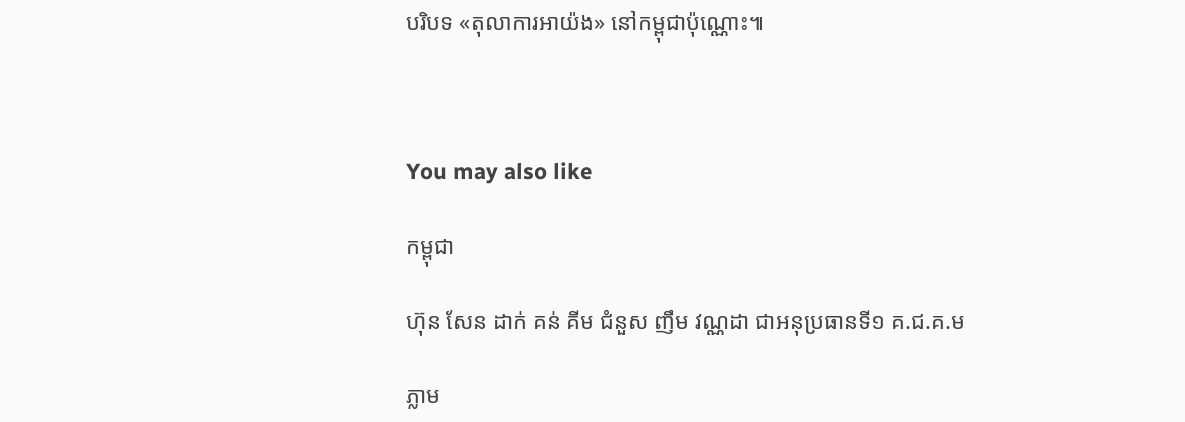បរិបទ «តុលាការអាយ៉ង» នៅកម្ពុជាប៉ុណ្ណោះ៕



You may also like

កម្ពុជា

ហ៊ុន សែន ដាក់ គន់ គីម ជំនួស ញឹម វណ្ណដា ជាអនុប្រធានទី១ គ.ជ.គ.ម

ភ្លាម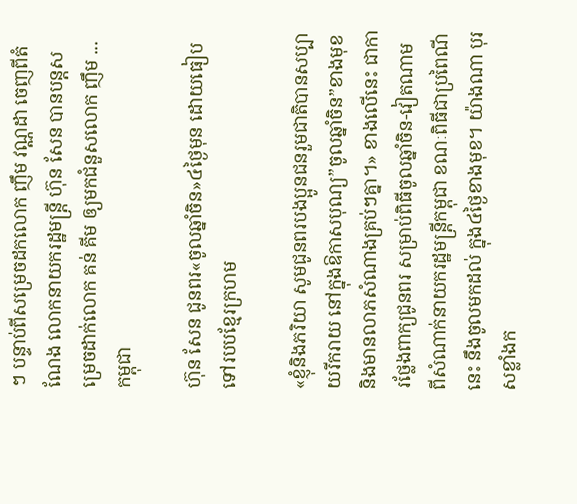ៗ បន្ទាប់ពីសម្រេចដកលោក ញឹម វណ្ណដា ចេញពីតំណែង លោកនាយករដ្ឋមន្ត្រី ហ៊ុន សែន បានបន្តសម្រេចដាក់លោក គន់ គីម ឲ្យមកជំនួសលោក ញឹម ...
កម្ពុជា

ហ៊ុន សែន ជូនពរ«ចូលឆ្នាំចិន»៤ថ្ងៃមុន ដោយធៀបទៅរបបខ្មែរក្រហម

«ខ្ញុំនិងភរិយា សូមជូនពរបងប្អូនជនរួមជាតិបានសប្បាយរីករាយ នៅក្នុងឱកាសបុណ្យ”ចូលឆ្នាំចិន”ខាងមុខ និងមានលាភសំណាងគ្រប់ៗគ្នា។» ខាងលើនេះ ជាការថ្លែងពាក្យជូនពរ សម្រាប់ពិធីចូលឆ្នាំចិន-វៀតណាម ពីសំណាក់នាយករដ្ឋមន្ត្រីកម្ពុជា ខណៈពិធីជាប្រពៃណីនេះ នឹងចូលមកដល់ ក្នុង៤ថ្ងៃខាងមុខ។ យ៉ាងណា បុរសខ្លាំងក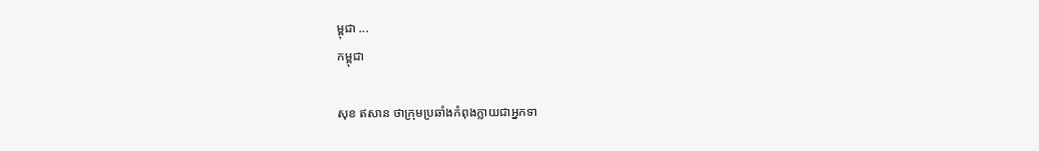ម្ពុជា ...
កម្ពុជា

សុខ ឥសាន ថាក្រុមប្រឆាំងកំពុងក្លាយជាអ្នកទា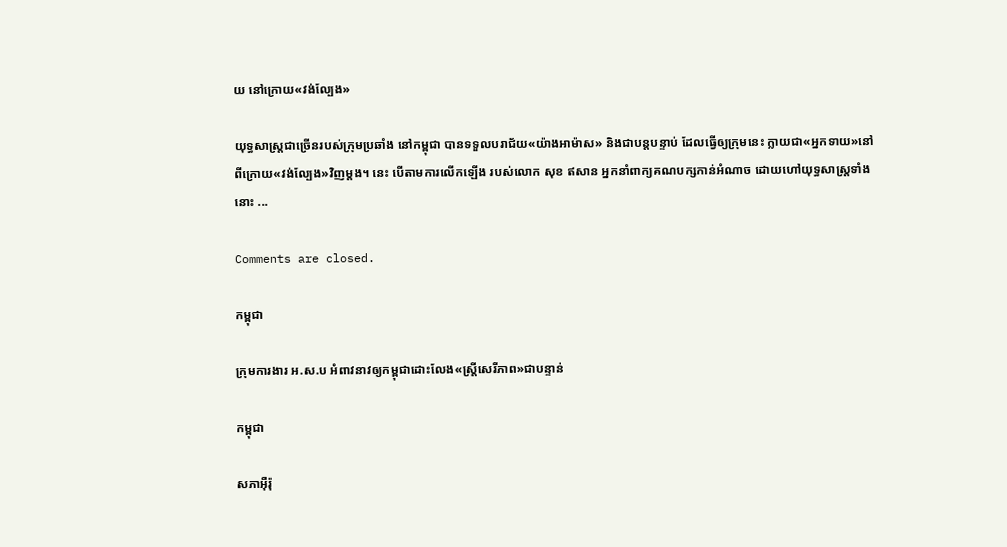យ នៅក្រោយ«វង់ល្បែង»

យុទ្ធសាស្ត្រជាច្រើនរបស់ក្រុមប្រឆាំង នៅកម្ពុជា បានទទួលបរាជ័យ«យ៉ាងអាម៉ាស» និងជាបន្តបន្ទាប់ ដែលធ្វើឲ្យក្រុមនេះ ក្លាយជា«អ្នកទាយ»នៅពីក្រោយ«វង់ល្បែង»វិញម្ដង។ នេះ បើតាមការលើកឡើង របស់លោក សុខ ឥសាន អ្នកនាំពាក្យគណបក្សកាន់អំណាច ដោយហៅយុទ្ធសាស្ត្រទាំងនោះ ...

Comments are closed.

កម្ពុជា

ក្រុមការងារ អ.ស.ប អំពាវនាវឲ្យកម្ពុជាដោះលែង«ស្ត្រីសេរីភាព»ជាបន្ទាន់

កម្ពុជា

សភាអ៊ឺរ៉ុ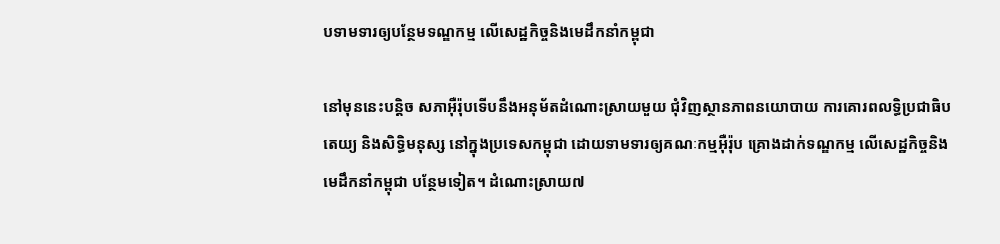បទាមទារឲ្យបន្ថែមទណ្ឌកម្ម លើសេដ្ឋកិច្ចនិងមេដឹកនាំកម្ពុជា

នៅមុននេះបន្តិច សភាអ៊ឺរ៉ុបទើបនឹងអនុម័តដំណោះស្រាយមួយ ជុំវិញស្ថានភាពនយោបាយ ការគោរពលទ្ធិប្រជាធិបតេយ្យ និងសិទ្ធិមនុស្ស នៅក្នុងប្រទេសកម្ពុជា ដោយទាមទារឲ្យគណៈកម្មអ៊ឺរ៉ុប គ្រោងដាក់ទណ្ឌកម្ម លើសេដ្ឋកិច្ចនិងមេដឹកនាំកម្ពុជា បន្ថែមទៀត។ ដំណោះស្រាយ៧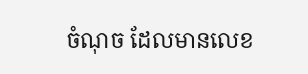ចំណុច ដែលមានលេខ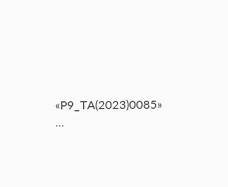«P9_TA(2023)0085» ...